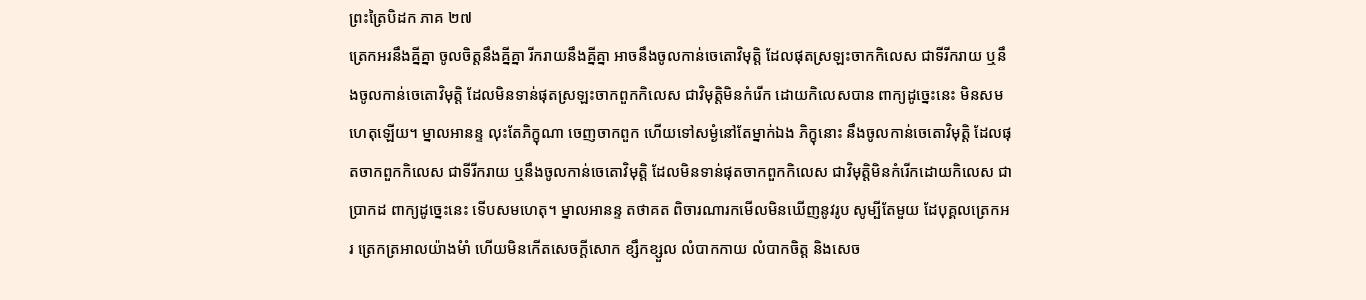ព្រះត្រៃបិដក ភាគ ២៧
ត្រេកអរនឹងគ្នីគ្នា ចូលចិត្តនឹងគ្នីគ្នា រីករាយនឹងគ្នីគ្នា អាចនឹងចូលកាន់ចេតោវិមុត្តិ ដែលផុតស្រឡះចាកកិលេស ជាទីរីករាយ ឬនឹងចូលកាន់ចេតោវិមុត្តិ ដែលមិនទាន់ផុតស្រឡះចាកពួកកិលេស ជាវិមុត្តិមិនកំរើក ដោយកិលេសបាន ពាក្យដូច្នេះនេះ មិនសមហេតុឡើយ។ ម្នាលអានន្ទ លុះតែភិក្ខុណា ចេញចាកពួក ហើយទៅសម្ងំនៅតែម្នាក់ឯង ភិក្ខុនោះ នឹងចូលកាន់ចេតោវិមុត្តិ ដែលផុតចាកពួកកិលេស ជាទីរីករាយ ឬនឹងចូលកាន់ចេតោវិមុត្តិ ដែលមិនទាន់ផុតចាកពួកកិលេស ជាវិមុត្តិមិនកំរើកដោយកិលេស ជាប្រាកដ ពាក្យដូច្នេះនេះ ទើបសមហេតុ។ ម្នាលអានន្ទ តថាគត ពិចារណារកមើលមិនឃើញនូវរូប សូម្បីតែមួយ ដែបុគ្គលត្រេកអរ ត្រេកត្រអាលយ៉ាងមំាំ ហើយមិនកើតសេចក្តីសោក ខ្សឹកខ្សួល លំបាកកាយ លំបាកចិត្ត និងសេច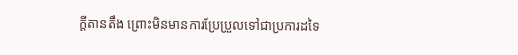ក្តីតានតឹង ព្រោះមិនមានការប្រែប្រួលទៅជាប្រការដទៃ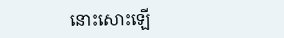នោះសោះឡើ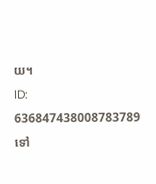យ។
ID: 636847438008783789
ទៅ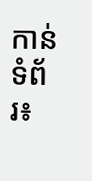កាន់ទំព័រ៖